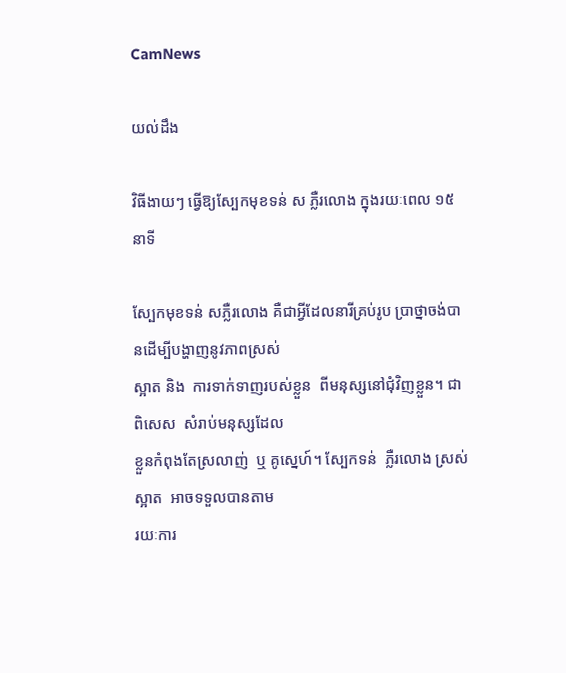CamNews

យល់ដឹង

វិធីងាយៗ ធ្វើឱ្យស្បែកមុខទន់ ស ភ្លឺរលោង ក្នុងរយៈពេល ១៥នាទី

ស្បែកមុខទន់ សភ្លឺរលោង គឺជាអ្វីដែលនារីគ្រប់រូប ប្រាថ្នាចង់បានដើម្បីបង្ហាញនូវភាពស្រស់
ស្អាត និង  ការទាក់ទាញរបស់ខ្លួន  ពីមនុស្សនៅជុំវិញខ្លួន។ ជាពិសេស  សំរាប់មនុស្សដែល
ខ្លួនកំពុងតែស្រលាញ់  ឬ គូស្នេហ៍។ ស្បែកទន់  ភ្លឺរលោង ស្រស់ស្អាត  អាចទទួលបានតាម
រយៈការ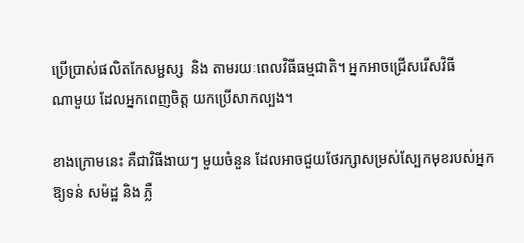ប្រើប្រាស់ផលិតកែសម្ជស្ស  និង តាមរយៈពេលវិធីធម្មជាតិ។ អ្នកអាចជ្រើសរើសវិធី
ណាមួយ ដែលអ្នកពេញចិត្ត យកប្រើសាកល្បង។

ខាងក្រោមនេះ គឺជាវិធីងាយៗ មួយចំនួន ដែលអាចជួយថែរក្សាសម្រស់ស្បែកមុខរបស់អ្នក
ឱ្យទន់ សម៉ដ្ឋ និង ភ្លឺ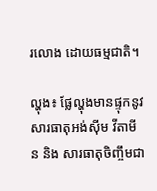រលោង ដោយធម្មជាតិ។

ល្ហុង៖ ផ្លែល្ហុងមានផ្ទុកនូវសារធាតុអង់ស៊ីម វីតាមីន និង សារធាតុចិញ្ចឹមជា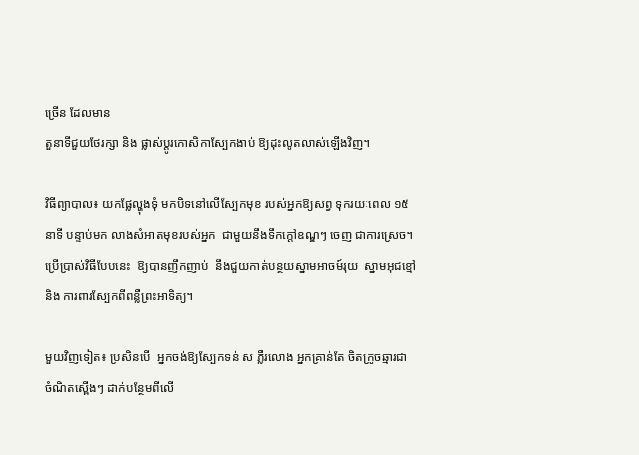ច្រើន ដែលមាន
តួនាទីជួយថែរក្សា និង ផ្លាស់ប្តូរកោសិកាស្បែកងាប់ ឱ្យដុះលូតលាស់ឡើងវិញ។

វិធីព្យាបាល៖ យកផ្លែល្ហុងទុំ មកបិទនៅលើស្បែកមុខ របស់អ្នកឱ្យសព្វ ទុករយៈពេល ១៥
នាទី បន្ទាប់មក លាងសំអាតមុខរបស់អ្នក  ជាមួយនឹងទឹកក្តៅឧណ្ឌៗ ចេញ ជាការស្រេច។
ប្រើប្រាស់វិធីបែបនេះ  ឱ្យបានញឹកញាប់  នឹងជួយកាត់បន្ថយស្នាមអាចម៍រុយ  ស្នាមអុជខ្មៅ
និង ការពារស្បែកពីពន្លឺព្រះអាទិត្យ។

មួយវិញទៀត៖ ប្រសិនបើ  អ្នកចង់ឱ្យស្បែកទន់ ស ភ្លឺរលោង អ្នកគ្រាន់តែ ចិតក្រូចឆ្មារជា
ចំណិតស្ពើងៗ ដាក់បន្ថែមពីលើ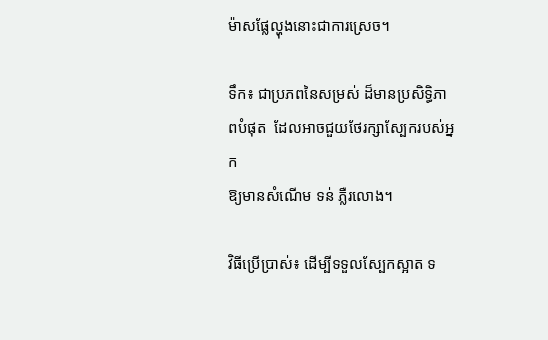ម៉ាសផ្លែល្ហុងនោះជាការស្រេច។

ទឹក៖ ជាប្រភពនៃសម្រស់ ដ៏មានប្រសិទ្ធិភាពបំផុត  ដែលអាចជួយថែរក្សាស្បែករបស់អ្នក
ឱ្យមានសំណើម ទន់ ភ្លឺរលោង។

វិធីប្រើប្រាស់៖ ដើម្បីទទួលស្បែកស្អាត ទ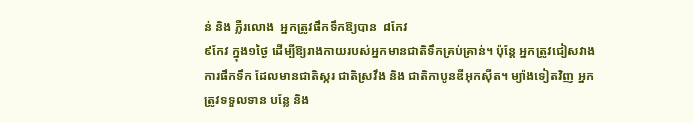ន់ និង ភ្លឺរលោង  អ្នកត្រូវផឹកទឹកឱ្យបាន  ៨កែវ
៩កែវ ក្នុង១ថ្ងៃ ដើម្បីឱ្យរាងកាយរបស់អ្នកមានជាតិទឹកគ្រប់គ្រាន់។ ប៉ុន្តែ អ្នកត្រូវជៀសវាង
ការផឹកទឹក ដែលមានជាតិស្ករ ជាតិស្រវឹង និង ជាតិកាបូនឌីអុកស៊ីត។ ម្យ៉ាងទៀតវិញ អ្នក
ត្រូវទទួលទាន បន្លែ និង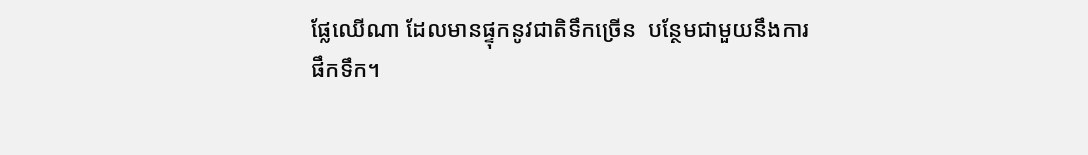ផ្លែឈើណា ដែលមានផ្ទុកនូវជាតិទឹកច្រើន  បន្ថែមជាមួយនឹងការ
ផឹកទឹក។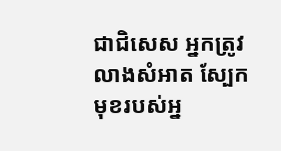ជាជិសេស អ្នកត្រូវលាងសំអាត ស្បែកមុខរបស់អ្ន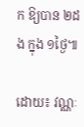ក ឱ្យបាន ២ដង ក្នុង ១ថ្ងៃ៕

ដោយ៖ វណ្ណៈ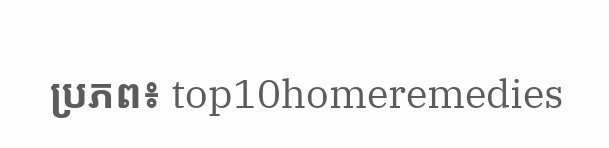ប្រភព៖ top10homeremedies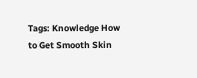Tags: Knowledge How to Get Smooth Skin